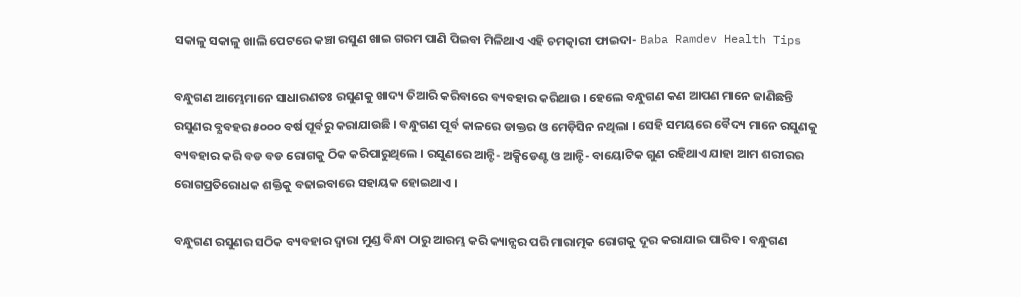ସକାଳୁ ସକାଳୁ ଖାଲି ପେଟରେ କଞ୍ଚା ରସୁଣ ଖାଇ ଗରମ ପାଣି ପିଇବା ମିଳିଥାଏ ଏହି ଚମତ୍କାରୀ ଫାଇଦା- Baba Ramdev Health Tips

ବନ୍ଧୁଗଣ ଆମ୍ଭେମାନେ ସାଧାରଣତଃ ରସୁଣକୁ ଖାଦ୍ୟ ତିଆରି କରିବାରେ ବ୍ୟବହାର କରିଥାଉ । ହେଲେ ବନ୍ଧୁଗଣ କଣ ଆପଣ ମାନେ ଜାଣିଛନ୍ତି ରସୁଣର ବ୍ଯବହର ୫୦୦୦ ବର୍ଷ ପୂର୍ବରୁ କରାଯାଉଛି । ବନ୍ଧୁଗଣ ପୂର୍ବ କାଳରେ ଡାକ୍ତର ଓ ମେଡ଼ିସିନ ନଥିଲା । ସେହି ସମୟରେ ବୈଦ୍ୟ ମାନେ ରସୁଣକୁ ବ୍ୟବହାର କରି ବଡ ବଡ ରୋଗକୁ ଠିକ କରିପାରୁଥିଲେ । ରସୁଣରେ ଆନ୍ଟି- ଅକ୍ସିଡେଣ୍ଟ ଓ ଆନ୍ଟି- ବାୟୋଟିକ ଗୁଣ ରହିଥାଏ ଯାହା ଆମ ଶରୀରର ରୋଗପ୍ରତିରୋଧକ ଶକ୍ତିକୁ ବଢାଇବାରେ ସହାୟକ ହୋଇଥାଏ ।

ବନ୍ଧୁଗଣ ରସୁଣର ସଠିକ ବ୍ୟବହାର ଦ୍ଵାରା ମୁଣ୍ଡ ବିନ୍ଧା ଠାରୁ ଆରମ୍ଭ କରି କ୍ୟାନ୍ସର ପରି ମାରାତ୍ମକ ରୋଗକୁ ଦୂର କରାଯାଇ ପାରିବ । ବନ୍ଧୁଗଣ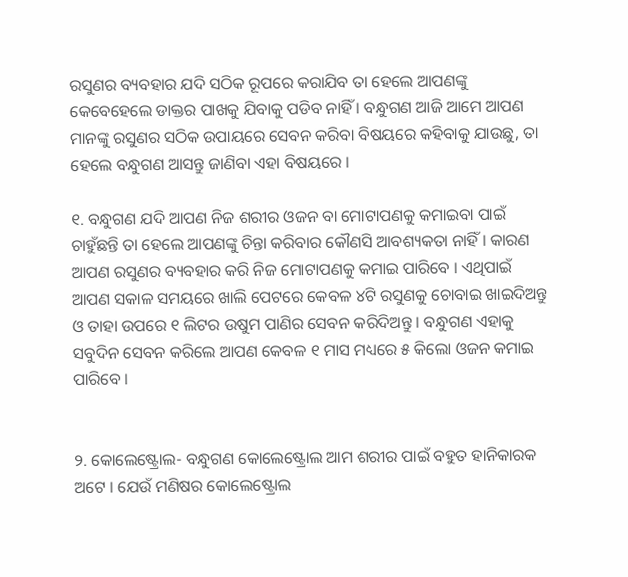ରସୁଣର ବ୍ୟବହାର ଯଦି ସଠିକ ରୂପରେ କରାଯିବ ତା ହେଲେ ଆପଣଙ୍କୁ କେବେହେଲେ ଡାକ୍ତର ପାଖକୁ ଯିବାକୁ ପଡିବ ନାହିଁ । ବନ୍ଧୁଗଣ ଆଜି ଆମେ ଆପଣ ମାନଙ୍କୁ ରସୁଣର ସଠିକ ଉପାୟରେ ସେବନ କରିବା ବିଷୟରେ କହିବାକୁ ଯାଉଛୁ, ତା ହେଲେ ବନ୍ଧୁଗଣ ଆସନ୍ତୁ ଜାଣିବା ଏହା ବିଷୟରେ ।

୧. ବନ୍ଧୁଗଣ ଯଦି ଆପଣ ନିଜ ଶରୀର ଓଜନ ବା ମୋଟାପଣକୁ କମାଇବା ପାଇଁ ଚାହୁଁଛନ୍ତି ତା ହେଲେ ଆପଣଙ୍କୁ ଚିନ୍ତା କରିବାର କୌଣସି ଆବଶ୍ୟକତା ନାହିଁ । କାରଣ ଆପଣ ରସୁଣର ବ୍ୟବହାର କରି ନିଜ ମୋଟାପଣକୁ କମାଇ ପାରିବେ । ଏଥିପାଇଁ ଆପଣ ସକାଳ ସମୟରେ ଖାଲି ପେଟରେ କେବଳ ୪ଟି ରସୁଣକୁ ଚୋବାଇ ଖାଇଦିଅନ୍ତୁ ଓ ତାହା ଉପରେ ୧ ଲିଟର ଉଷୁମ ପାଣିର ସେବନ କରିଦିଅନ୍ତୁ । ବନ୍ଧୁଗଣ ଏହାକୁ ସବୁଦିନ ସେବନ କରିଲେ ଆପଣ କେବଳ ୧ ମାସ ମଧ୍ୟରେ ୫ କିଲୋ ଓଜନ କମାଇ ପାରିବେ ।


୨. କୋଲେଷ୍ଟ୍ରୋଲ- ବନ୍ଧୁଗଣ କୋଲେଷ୍ଟ୍ରୋଲ ଆମ ଶରୀର ପାଇଁ ବହୁତ ହାନିକାରକ ଅଟେ । ଯେଉଁ ମଣିଷର କୋଲେଷ୍ଟ୍ରୋଲ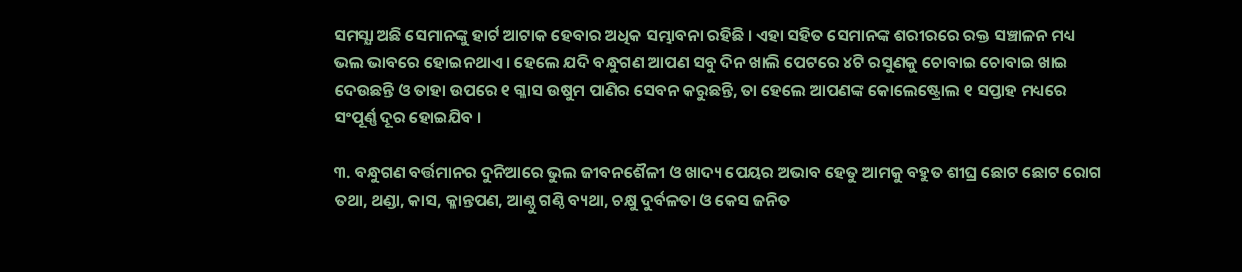ସମସ୍ଯା ଅଛି ସେମାନଙ୍କୁ ହାର୍ଟ ଆଟାକ ହେବାର ଅଧିକ ସମ୍ଭାବନା ରହିଛି । ଏହା ସହିତ ସେମାନଙ୍କ ଶରୀରରେ ରକ୍ତ ସଞ୍ଚାଳନ ମଧ୍ୟ ଭଲ ଭାବରେ ହୋଇନଥାଏ । ହେଲେ ଯଦି ବନ୍ଧୁଗଣ ଆପଣ ସବୁ ଦିନ ଖାଲି ପେଟରେ ୪ଟି ରସୁଣକୁ ଚୋବାଇ ଚୋବାଇ ଖାଇ ଦେଉଛନ୍ତି ଓ ତାହା ଉପରେ ୧ ଗ୍ଳାସ ଉଷୁମ ପାଣିର ସେବନ କରୁଛନ୍ତି, ତା ହେଲେ ଆପଣଙ୍କ କୋଲେଷ୍ଟ୍ରୋଲ ୧ ସପ୍ତାହ ମଧ୍ୟରେ ସଂପୂର୍ଣ୍ଣ ଦୂର ହୋଇଯିବ ।

୩. ବନ୍ଧୁଗଣ ବର୍ତ୍ତମାନର ଦୁନିଆରେ ଭୁଲ ଜୀବନଶୈଳୀ ଓ ଖାଦ୍ୟ ପେୟର ଅଭାବ ହେତୁ ଆମକୁ ବହୁତ ଶୀଘ୍ର ଛୋଟ ଛୋଟ ରୋଗ ତଥା, ଥଣ୍ଡା, କାସ, କ୍ଳାନ୍ତପଣ, ଆଣ୍ଠୁ ଗଣ୍ଠି ବ୍ୟଥା, ଚକ୍ଷୁ ଦୁର୍ବଳତା ଓ କେସ ଜନିତ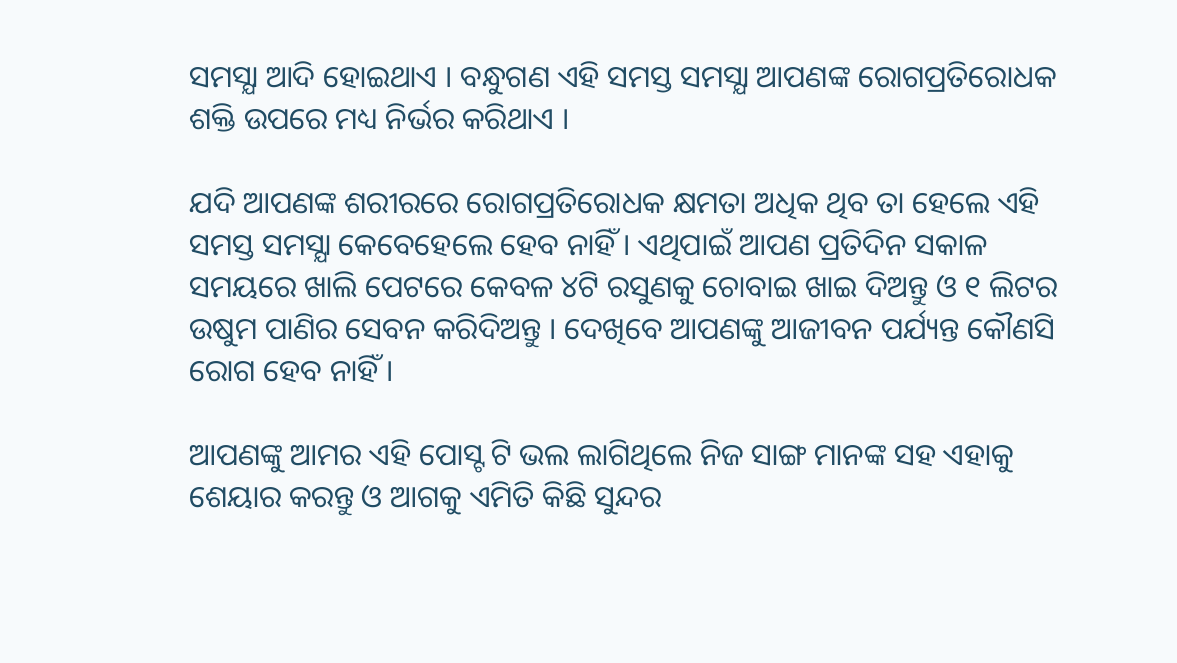ସମସ୍ଯା ଆଦି ହୋଇଥାଏ । ବନ୍ଧୁଗଣ ଏହି ସମସ୍ତ ସମସ୍ଯା ଆପଣଙ୍କ ରୋଗପ୍ରତିରୋଧକ ଶକ୍ତି ଉପରେ ମଧ୍ୟ ନିର୍ଭର କରିଥାଏ ।

ଯଦି ଆପଣଙ୍କ ଶରୀରରେ ରୋଗପ୍ରତିରୋଧକ କ୍ଷମତା ଅଧିକ ଥିବ ତା ହେଲେ ଏହି ସମସ୍ତ ସମସ୍ଯା କେବେହେଲେ ହେବ ନାହିଁ । ଏଥିପାଇଁ ଆପଣ ପ୍ରତିଦିନ ସକାଳ ସମୟରେ ଖାଲି ପେଟରେ କେବଳ ୪ଟି ରସୁଣକୁ ଚୋବାଇ ଖାଇ ଦିଅନ୍ତୁ ଓ ୧ ଲିଟର ଉଷୁମ ପାଣିର ସେବନ କରିଦିଅନ୍ତୁ । ଦେଖିବେ ଆପଣଙ୍କୁ ଆଜୀବନ ପର୍ଯ୍ୟନ୍ତ କୌଣସି ରୋଗ ହେବ ନାହିଁ ।

ଆପଣଙ୍କୁ ଆମର ଏହି ପୋସ୍ଟ ଟି ଭଲ ଲାଗିଥିଲେ ନିଜ ସାଙ୍ଗ ମାନଙ୍କ ସହ ଏହାକୁ ଶେୟାର କରନ୍ତୁ ଓ ଆଗକୁ ଏମିତି କିଛି ସୁନ୍ଦର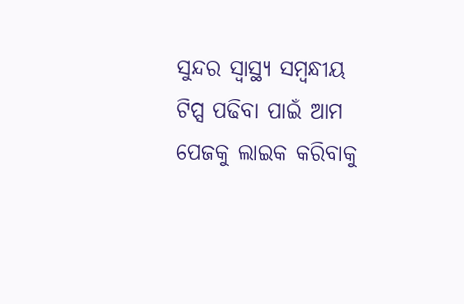ସୁନ୍ଦର ସ୍ୱାସ୍ଥ୍ୟ ସମ୍ବନ୍ଧୀୟ ଟିପ୍ସ ପଢିବା ପାଇଁ ଆମ ପେଜକୁ ଲାଇକ କରିବାକୁ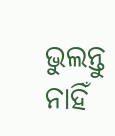ଭୁଲନ୍ତୁ ନାହିଁ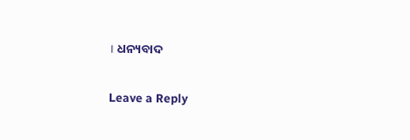। ଧନ୍ୟବାଦ

Leave a Reply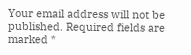Your email address will not be published. Required fields are marked *